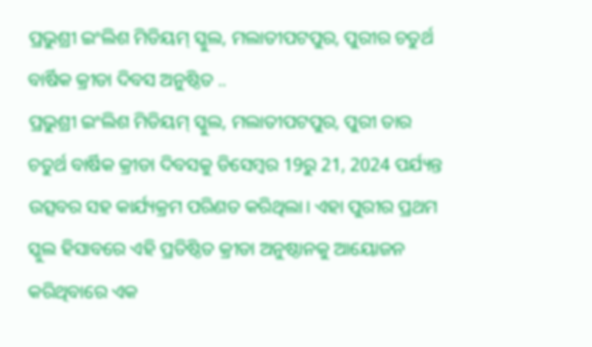ପ୍ରଭୁଶ୍ରୀ ଇଂଲିଶ ମିଡିୟମ୍ ସ୍କୁଲ, ମଲାତୀପଟପୁର, ପୁରୀର ଚତୁର୍ଥ ବାର୍ଷିକ କ୍ରୀଡା ଦିବସ ଅନୁଷ୍ଠିତ ..
ପ୍ରଭୁଶ୍ରୀ ଇଂଲିଶ ମିଡିୟମ୍ ସ୍କୁଲ, ମଲାତୀପଟପୁର, ପୁରୀ ତାର ଚତୁର୍ଥ ବାର୍ଷିକ କ୍ରୀଡା ଦିବସକୁ ଡିସେମ୍ବର 19ରୁ 21, 2024 ପର୍ଯ୍ୟନ୍ତ ଉତ୍ସବର ସହ କାର୍ଯ୍ୟକ୍ରମ ପରିଣତ କରିଥିଲା। ଏହା ପୁରୀର ପ୍ରଥମ ସ୍କୁଲ ହିସାବରେ ଏହି ପ୍ରତିଷ୍ଠିତ କ୍ରୀଡା ଅନୁଷ୍ଠାନକୁ ଆୟୋଜନ କରିଥିବାରେ ଏକ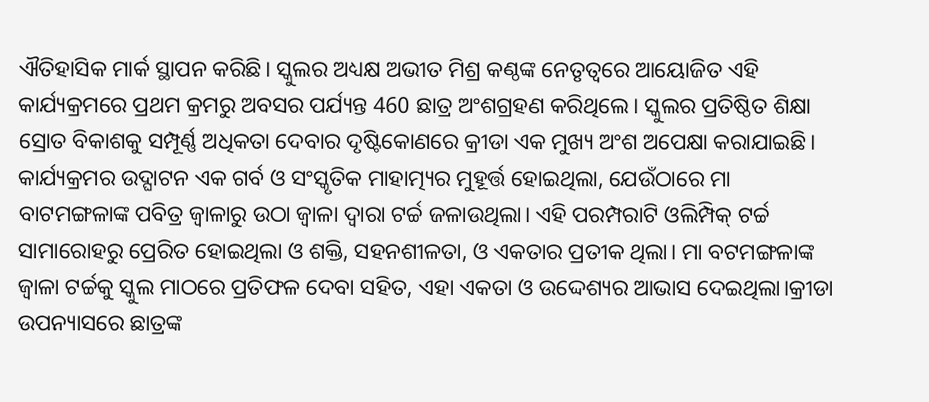ଐତିହାସିକ ମାର୍କ ସ୍ଥାପନ କରିଛି। ସ୍କୁଲର ଅଧ୍ୟକ୍ଷ ଅଭୀତ ମିଶ୍ର କଣ୍ଠଙ୍କ ନେତୃତ୍ୱରେ ଆୟୋଜିତ ଏହି କାର୍ଯ୍ୟକ୍ରମରେ ପ୍ରଥମ କ୍ରମରୁ ଅବସର ପର୍ଯ୍ୟନ୍ତ 460 ଛାତ୍ର ଅଂଶଗ୍ରହଣ କରିଥିଲେ। ସ୍କୁଲର ପ୍ରତିଷ୍ଠିତ ଶିକ୍ଷା ସ୍ରୋତ ବିକାଶକୁ ସମ୍ପୂର୍ଣ୍ଣ ଅଧିକତା ଦେବାର ଦୃଷ୍ଟିକୋଣରେ କ୍ରୀଡା ଏକ ମୁଖ୍ୟ ଅଂଶ ଅପେକ୍ଷା କରାଯାଇଛି।
କାର୍ଯ୍ୟକ୍ରମର ଉଦ୍ଘାଟନ ଏକ ଗର୍ବ ଓ ସଂସ୍କୃତିକ ମାହାତ୍ମ୍ୟର ମୁହୂର୍ତ୍ତ ହୋଇଥିଲା, ଯେଉଁଠାରେ ମା ବାଟମଙ୍ଗଳାଙ୍କ ପବିତ୍ର ଜ୍ୱାଳାରୁ ଉଠା ଜ୍ୱାଳା ଦ୍ୱାରା ଟର୍ଚ୍ଚ ଜଳାଉଥିଲା। ଏହି ପରମ୍ପରାଟି ଓଲିମ୍ପିକ୍ ଟର୍ଚ୍ଚ ସାମାରୋହରୁ ପ୍ରେରିତ ହୋଇଥିଲା ଓ ଶକ୍ତି, ସହନଶୀଳତା, ଓ ଏକତାର ପ୍ରତୀକ ଥିଲା। ମା ବଟମଙ୍ଗଳାଙ୍କ ଜ୍ୱାଳା ଟର୍ଚ୍ଚକୁ ସ୍କୁଲ ମାଠରେ ପ୍ରତିଫଳ ଦେବା ସହିତ, ଏହା ଏକତା ଓ ଉଦ୍ଦେଶ୍ୟର ଆଭାସ ଦେଇଥିଲା।କ୍ରୀଡା ଉପନ୍ୟାସରେ ଛାତ୍ରଙ୍କ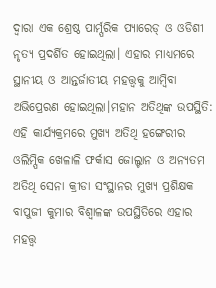ଦ୍ବାରା ଏକ ଶ୍ରେଷ୍ଠ ପାର୍ମ୍ପରିକ ପ୍ୟାରେଡ୍ ଓ ଓଡିଶୀ ନୃତ୍ୟ ପ୍ରଦର୍ଶିତ ହୋଇଥିଲା। ଏହାର ମାଧ୍ୟମରେ ସ୍ଥାନୀୟ ଓ ଆନ୍ତର୍ଜାତୀୟ ମହତ୍ତ୍ୱକୁ ଆମ୍ବିବା ଅଭିପ୍ରେରଣ ହୋଇଥିଲା।ମହାନ ଅତିଥିଙ୍କ ଉପସ୍ଥିତି:
ଏହି କାର୍ଯ୍ୟକ୍ରମରେ ମୁଖ୍ୟ ଅତିଥି ହଙ୍ଗେରୀର ଓଲିମ୍ପିକ ଖେଳାଳି ଫର୍କାସ ଜୋଲ୍ଟାନ ଓ ଅନ୍ୟତମ ଅତିଥି ସେନା କ୍ରୀଡା ସଂସ୍ଥାନର ମୁଖ୍ୟ ପ୍ରଶିକ୍ଷକ ବାପୁଜୀ କୁମାର ବିଶ୍ୱାଳଙ୍କ ଉପସ୍ଥିତିରେ ଏହାର ମହତ୍ତ୍ୱ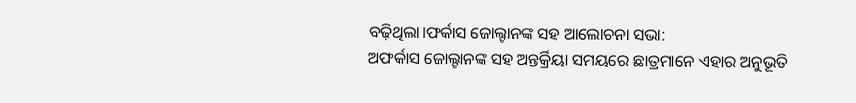ବଢ଼ିଥିଲା।ଫର୍କାସ ଜୋଲ୍ଟାନଙ୍କ ସହ ଆଲୋଚନା ସଭା:
ଅଫର୍କାସ ଜୋଲ୍ଟାନଙ୍କ ସହ ଅନ୍ତର୍କ୍ରିୟା ସମୟରେ ଛାତ୍ରମାନେ ଏହାର ଅନୁଭୂତି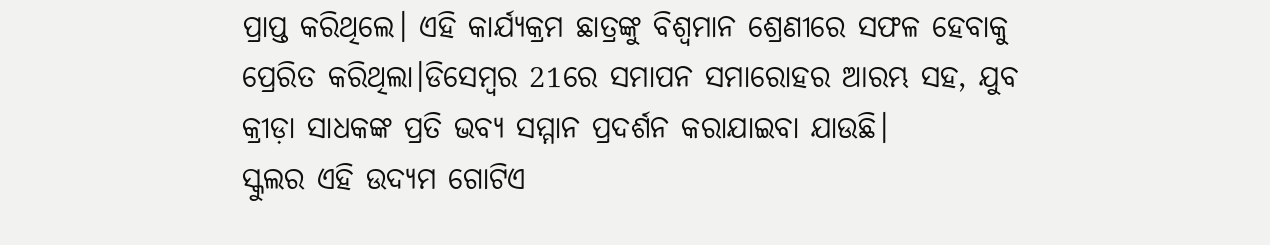ପ୍ରାପ୍ତ କରିଥିଲେ। ଏହି କାର୍ଯ୍ୟକ୍ରମ ଛାତ୍ରଙ୍କୁ ବିଶ୍ୱମାନ ଶ୍ରେଣୀରେ ସଫଳ ହେବାକୁ ପ୍ରେରିତ କରିଥିଲା।ଡିସେମ୍ବର 21ରେ ସମାପନ ସମାରୋହର ଆରମ୍ଭ ସହ, ଯୁବ କ୍ରୀଡ଼ା ସାଧକଙ୍କ ପ୍ରତି ଭବ୍ୟ ସମ୍ମାନ ପ୍ରଦର୍ଶନ କରାଯାଇବା ଯାଉଛି।
ସ୍କୁଲର ଏହି ଉଦ୍ୟମ ଗୋଟିଏ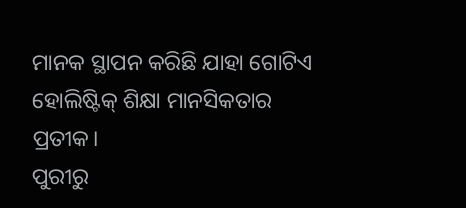ମାନକ ସ୍ଥାପନ କରିଛି ଯାହା ଗୋଟିଏ ହୋଲିଷ୍ଟିକ୍ ଶିକ୍ଷା ମାନସିକତାର ପ୍ରତୀକ।
ପୁରୀରୁ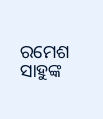ରମେଶ ସାହୁଙ୍କ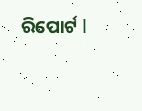ରିପୋର୍ଟ l